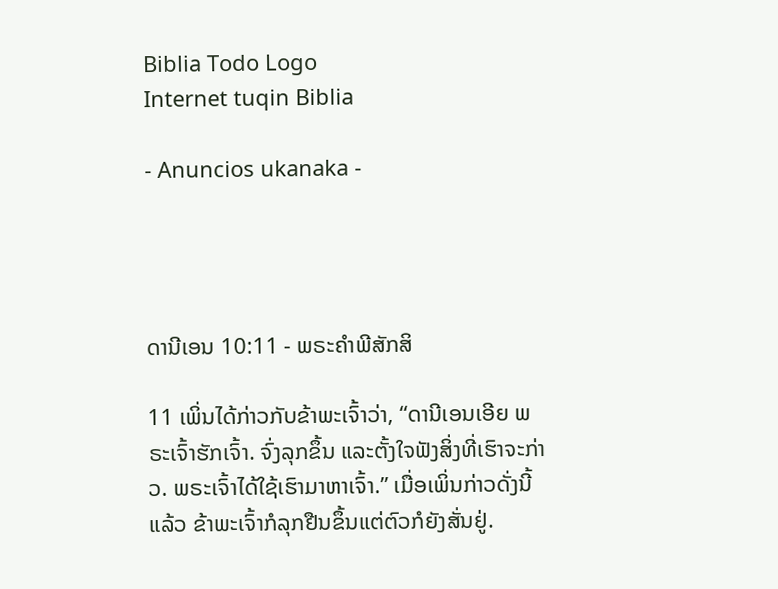Biblia Todo Logo
Internet tuqin Biblia

- Anuncios ukanaka -




ດານີເອນ 10:11 - ພຣະຄຳພີສັກສິ

11 ເພິ່ນໄດ້ກ່າວກັບຂ້າພະເຈົ້າວ່າ, “ດານີເອນເອີຍ ພຣະເຈົ້າຮັກເຈົ້າ. ຈົ່ງລຸກຂຶ້ນ ແລະຕັ້ງໃຈຟັງສິ່ງທີ່ເຮົາຈະກ່າວ. ພຣະເຈົ້າໄດ້ໃຊ້ເຮົາມາຫາເຈົ້າ.” ເມື່ອເພິ່ນກ່າວດັ່ງນີ້ແລ້ວ ຂ້າພະເຈົ້າກໍລຸກຢືນຂຶ້ນແຕ່ຕົວກໍຍັງສັ່ນຢູ່.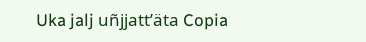Uka jalj uñjjattʼäta Copia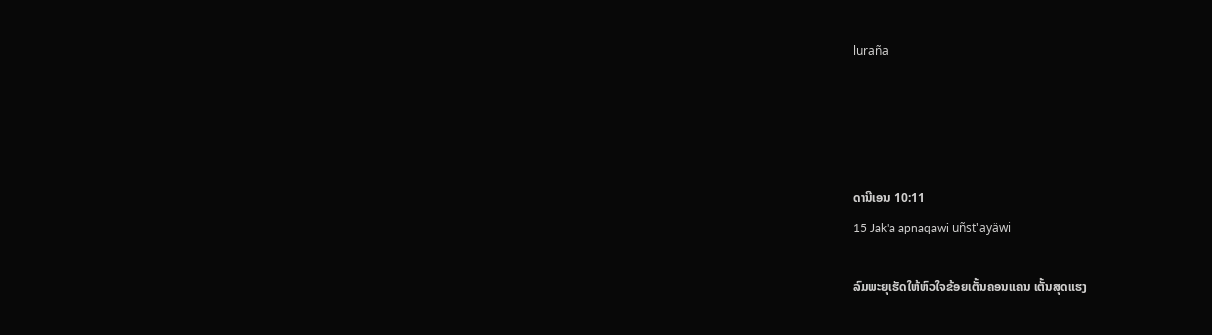luraña




ດານີເອນ 10:11
15 Jak'a apnaqawi uñst'ayäwi

ລົມພະຍຸເຮັດໃຫ້ຫົວໃຈຂ້ອຍເຕັ້ນຄອນແຄນ ເຕັ້ນສຸດແຮງ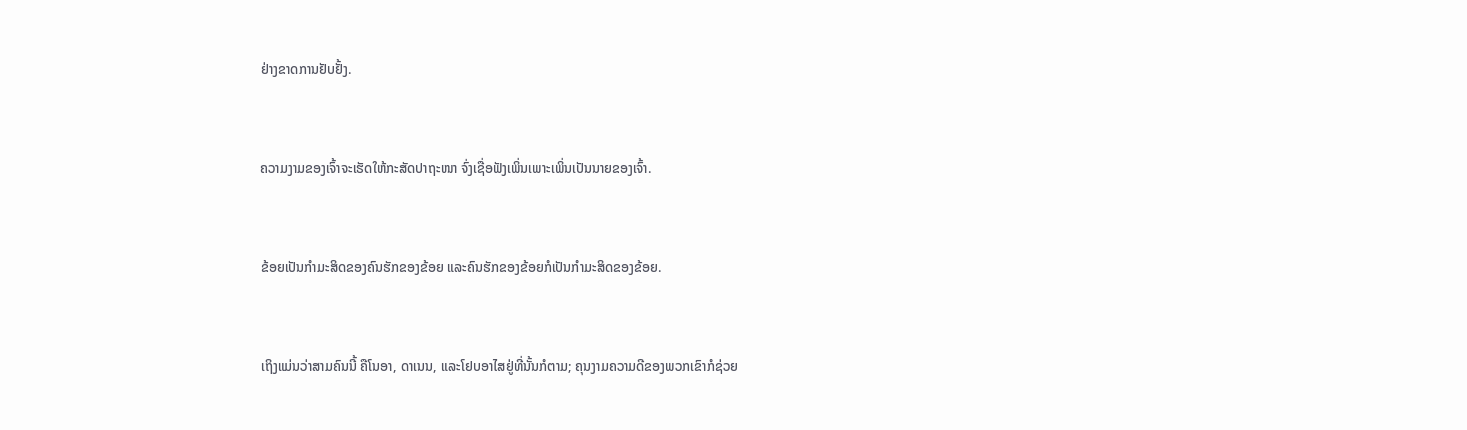ຢ່າງຂາດການຢັບຢັ້ງ.


ຄວາມງາມຂອງເຈົ້າຈະເຮັດໃຫ້ກະສັດປາຖະໜາ ຈົ່ງເຊື່ອຟັງເພິ່ນເພາະເພິ່ນເປັນນາຍຂອງເຈົ້າ.


ຂ້ອຍເປັນກຳມະສິດຂອງຄົນຮັກຂອງຂ້ອຍ ແລະຄົນຮັກຂອງຂ້ອຍກໍເປັນກຳມະສິດຂອງຂ້ອຍ.


ເຖິງແມ່ນວ່າສາມຄົນນີ້ ຄືໂນອາ, ດາເນນ, ແລະໂຢບອາໄສຢູ່ທີ່ນັ້ນກໍຕາມ; ຄຸນງາມຄວາມດີຂອງພວກເຂົາກໍຊ່ວຍ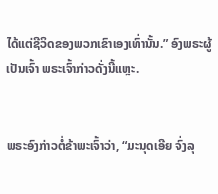ໄດ້ແຕ່ຊີວິດຂອງພວກເຂົາເອງເທົ່ານັ້ນ.” ອົງພຣະຜູ້ເປັນເຈົ້າ ພຣະເຈົ້າກ່າວດັ່ງນີ້ແຫຼະ.


ພຣະອົງກ່າວຕໍ່ຂ້າພະເຈົ້າວ່າ, “ມະນຸດເອີຍ ຈົ່ງລຸ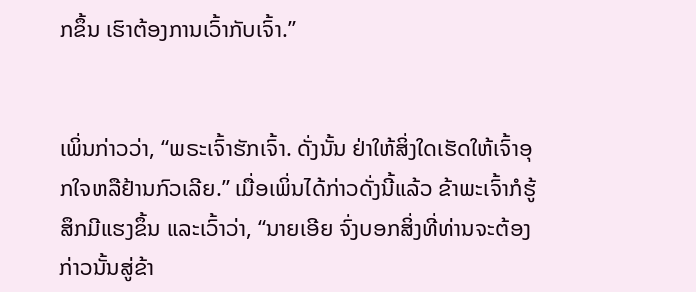ກຂຶ້ນ ເຮົາຕ້ອງການເວົ້າກັບເຈົ້າ.”


ເພິ່ນກ່າວວ່າ, “ພຣະເຈົ້າຮັກເຈົ້າ. ດັ່ງນັ້ນ ຢ່າໃຫ້ສິ່ງໃດເຮັດໃຫ້ເຈົ້າອຸກໃຈຫລືຢ້ານກົວເລີຍ.” ເມື່ອເພິ່ນໄດ້ກ່າວດັ່ງນີ້ແລ້ວ ຂ້າພະເຈົ້າກໍຮູ້ສຶກມີແຮງຂຶ້ນ ແລະເວົ້າວ່າ, “ນາຍເອີຍ ຈົ່ງບອກສິ່ງທີ່ທ່ານຈະຕ້ອງກ່າວນັ້ນສູ່ຂ້າ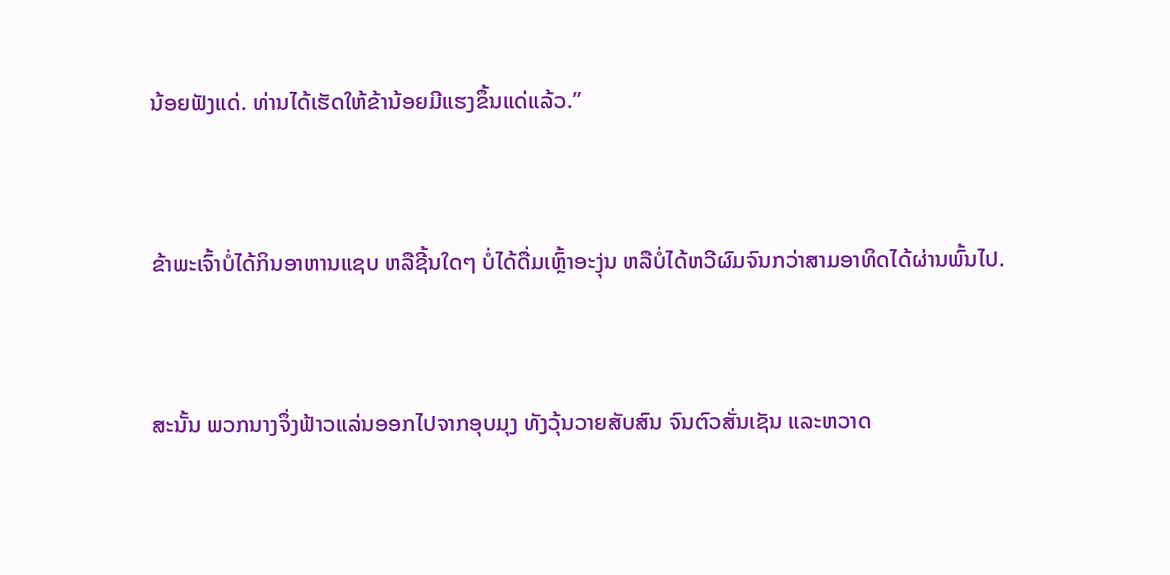ນ້ອຍຟັງແດ່. ທ່ານໄດ້ເຮັດໃຫ້ຂ້ານ້ອຍມີແຮງຂຶ້ນແດ່ແລ້ວ.”


ຂ້າພະເຈົ້າບໍ່ໄດ້ກິນອາຫານແຊບ ຫລືຊີ້ນໃດໆ ບໍ່ໄດ້ດື່ມເຫຼົ້າອະງຸ່ນ ຫລືບໍ່ໄດ້ຫວີຜົມຈົນກວ່າສາມອາທິດໄດ້ຜ່ານພົ້ນໄປ.


ສະນັ້ນ ພວກນາງຈຶ່ງຟ້າວແລ່ນອອກໄປຈາກອຸບມຸງ ທັງວຸ້ນວາຍສັບສົນ ຈົນຕົວສັ່ນເຊັນ ແລະຫວາດ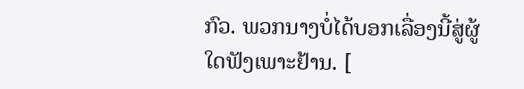ກົວ. ພວກນາງບໍ່ໄດ້ບອກເລື່ອງນີ້ສູ່ຜູ້ໃດຟັງເພາະຢ້ານ. [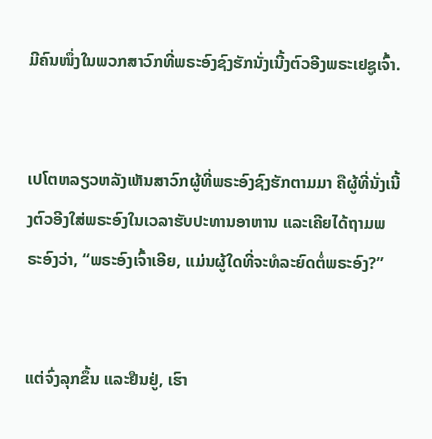ມີຄົນໜຶ່ງໃນພວກສາວົກທີ່ພຣະອົງຊົງຮັກນັ່ງເນີ້ງຕົວອີງພຣະເຢຊູເຈົ້າ.


ເປໂຕຫລຽວຫລັງເຫັນສາວົກຜູ້ທີ່ພຣະອົງຊົງຮັກຕາມມາ ຄືຜູ້ທີ່ນັ່ງເນີ້ງຕົວອີງໃສ່ພຣະອົງໃນເວລາຮັບປະທານອາຫານ ແລະເຄີຍໄດ້ຖາມພຣະອົງວ່າ, “ພຣະອົງເຈົ້າເອີຍ, ແມ່ນຜູ້ໃດທີ່ຈະທໍລະຍົດຕໍ່ພຣະອົງ?”


ແຕ່ຈົ່ງລຸກຂຶ້ນ ແລະຢືນຢູ່, ເຮົາ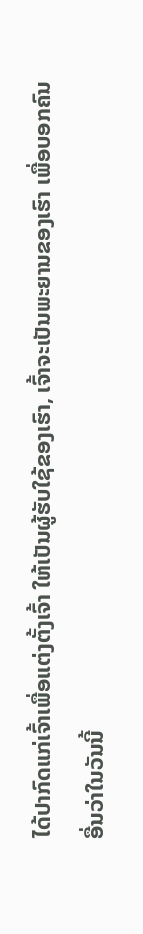ໄດ້ປາກົດແກ່ເຈົ້າເພື່ອແຕ່ງຕັ້ງເຈົ້າ ໃຫ້ເປັນຜູ້ຮັບໃຊ້ຂອງເຮົາ, ເຈົ້າຈະເປັນພະຍານຂອງເຮົາ ເພື່ອບອກຄົນອື່ນວ່າໃນວັນນີ້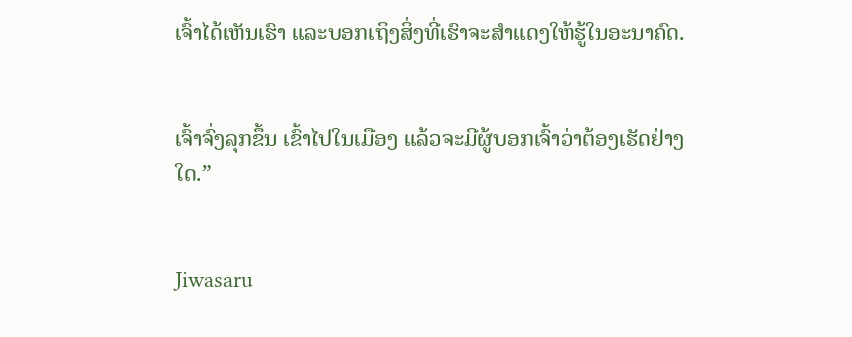ເຈົ້າໄດ້ເຫັນເຮົາ ແລະບອກເຖິງສິ່ງທີ່ເຮົາຈະສຳແດງໃຫ້ຮູ້ໃນອະນາຄົດ.


ເຈົ້າຈົ່ງລຸກຂຶ້ນ ເຂົ້າໄປໃນເມືອງ ແລ້ວຈະມີຜູ້ບອກເຈົ້າວ່າຕ້ອງເຮັດຢ່າງໃດ.”


Jiwasaru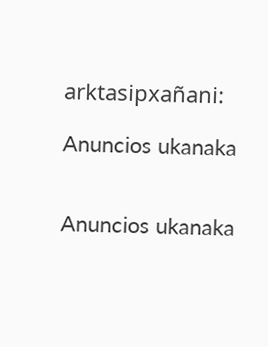arktasipxañani:

Anuncios ukanaka


Anuncios ukanaka